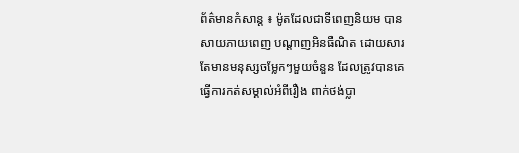ព័ត៌មានកំសាន្ត ៖ ម៉ូតដែលជាទីពេញនិយម បានសាយភាយពេញ បណ្តាញអិនធឺណិត ដោយសារតែមានមនុស្សចម្លែកៗមួយចំនួន ដែលត្រូវបានគេ ធ្វើការកត់សម្គាល់អំពីរឿង ពាក់ថង់ប្លា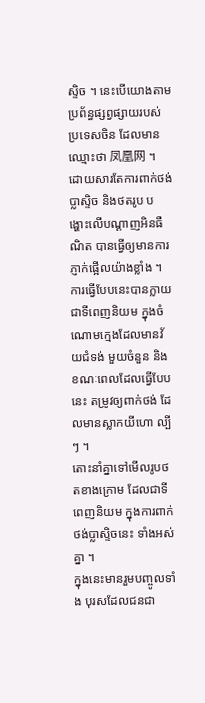ស្ទិច ។ នេះបើយោងតាម ប្រព័ន្ធផ្សព្វផ្សាយរបស់ប្រទេសចិន ដែលមានឈ្មោះថា 凤凰网 ។ ដោយសារតែការពាក់ថង់ប្លាស្ទិច និងថតរូប បង្ហោះលើបណ្តាញអិនធឺណិត បានធ្វើឲ្យមានការភ្ញាក់ផ្អើលយ៉ាងខ្លាំង ។
ការធ្វើបែបនេះបានក្លាយជាទីពេញនិយម ក្នុងចំណោមក្មេងដែលមានវ័យជំទង់ មួយចំនួន និង ខណៈពេលដែលធ្វើបែបនេះ តម្រូវឲ្យពាក់ថង់ ដែលមានស្លាកយីហោ ល្បីៗ ។
តោះនាំគ្នាទៅមើលរូបថតខាងក្រោម ដែលជាទីពេញនិយម ក្នុងការពាក់ថង់ប្លាស្ទិចនេះ ទាំងអស់គ្នា ។
ក្នុងនេះមានរួមបញ្ចូលទាំង បុរសដែលជនជា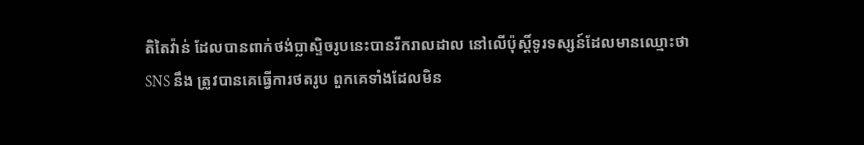តិតៃវ៉ាន់ ដែលបានពាក់ថង់ប្លាស្ទិចរូបនេះបានរីករាលដាល នៅលើប៉ុស្តិ៍ទូរទស្សន៍ដែលមានឈ្មោះថា SNS នឹង ត្រូវបានគេធ្វើការថតរូប ពួកគេទាំងដែលមិន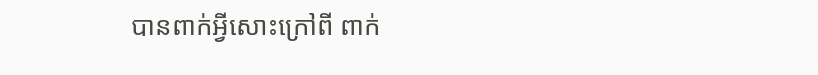បានពាក់អ្វីសោះក្រៅពី ពាក់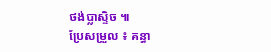ថង់ប្លាស្ទិច ៕
ប្រែសម្រួល ៖ គន្ធា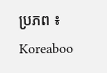ប្រភព ៖ Koreaboo